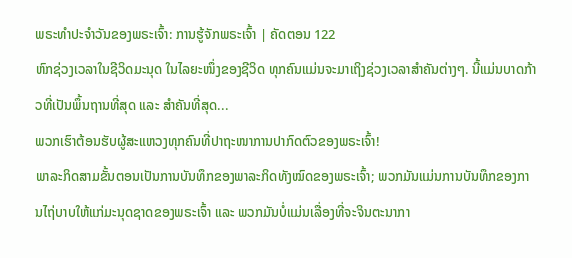ພຣະທຳປະຈຳວັນຂອງພຣະເຈົ້າ: ການຮູ້ຈັກພຣະເຈົ້າ | ຄັດຕອນ 122
ຫົກຊ່ວງເວລາໃນຊີວິດມະນຸດ ໃນໄລຍະໜຶ່ງຂອງຊີວິດ ທຸກຄົນແມ່ນຈະມາເຖິງຊ່ວງເວລາສຳຄັນຕ່າງໆ. ນີ້ແມ່ນບາດກ້າວທີ່ເປັນພຶ້ນຖານທີ່ສຸດ ແລະ ສຳຄັນທີ່ສຸດ...
ພວກເຮົາຕ້ອນຮັບຜູ້ສະແຫວງທຸກຄົນທີ່ປາຖະໜາການປາກົດຕົວຂອງພຣະເຈົ້າ!
ພາລະກິດສາມຂັ້ນຕອນເປັນການບັນທຶກຂອງພາລະກິດທັງໝົດຂອງພຣະເຈົ້າ; ພວກມັນແມ່ນການບັນທຶກຂອງການໄຖ່ບາບໃຫ້ແກ່ມະນຸດຊາດຂອງພຣະເຈົ້າ ແລະ ພວກມັນບໍ່ແມ່ນເລື່ອງທີ່ຈະຈິນຕະນາກາ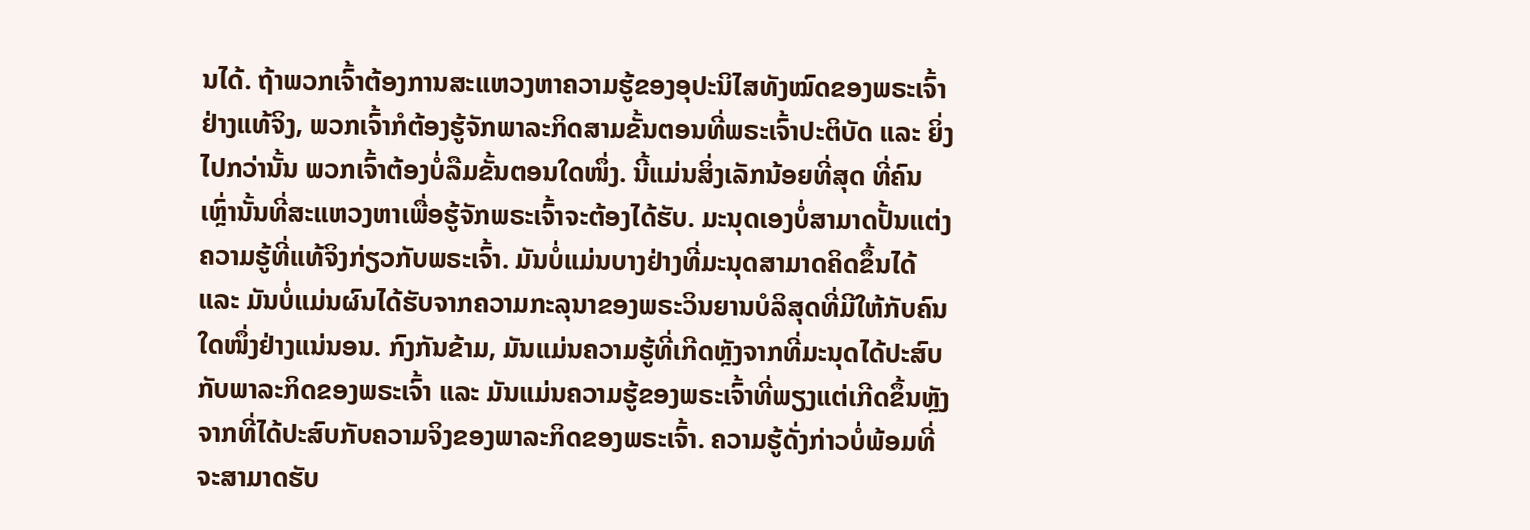ນໄດ້. ຖ້າພວກເຈົ້າຕ້ອງການສະແຫວງຫາຄວາມຮູ້ຂອງອຸປະນິໄສທັງໝົດຂອງພຣະເຈົ້າຢ່າງແທ້ຈິງ, ພວກເຈົ້າກໍຕ້ອງຮູ້ຈັກພາລະກິດສາມຂັ້ນຕອນທີ່ພຣະເຈົ້າປະຕິບັດ ແລະ ຍິ່ງໄປກວ່ານັ້ນ ພວກເຈົ້າຕ້ອງບໍ່ລືມຂັ້ນຕອນໃດໜຶ່ງ. ນີ້ແມ່ນສິ່ງເລັກນ້ອຍທີ່ສຸດ ທີ່ຄົນເຫຼົ່ານັ້ນທີ່ສະແຫວງຫາເພື່ອຮູ້ຈັກພຣະເຈົ້າຈະຕ້ອງໄດ້ຮັບ. ມະນຸດເອງບໍ່ສາມາດປັ້ນແຕ່ງຄວາມຮູ້ທີ່ແທ້ຈິງກ່ຽວກັບພຣະເຈົ້າ. ມັນບໍ່ແມ່ນບາງຢ່າງທີ່ມະນຸດສາມາດຄິດຂຶ້ນໄດ້ ແລະ ມັນບໍ່ແມ່ນຜົນໄດ້ຮັບຈາກຄວາມກະລຸນາຂອງພຣະວິນຍານບໍລິສຸດທີ່ມີໃຫ້ກັບຄົນໃດໜຶ່ງຢ່າງແນ່ນອນ. ກົງກັນຂ້າມ, ມັນແມ່ນຄວາມຮູ້ທີ່ເກີດຫຼັງຈາກທີ່ມະນຸດໄດ້ປະສົບກັບພາລະກິດຂອງພຣະເຈົ້າ ແລະ ມັນແມ່ນຄວາມຮູ້ຂອງພຣະເຈົ້າທີ່ພຽງແຕ່ເກີດຂຶ້ນຫຼັງຈາກທີ່ໄດ້ປະສົບກັບຄວາມຈິງຂອງພາລະກິດຂອງພຣະເຈົ້າ. ຄວາມຮູ້ດັ່ງກ່າວບໍ່ພ້ອມທີ່ຈະສາມາດຮັບ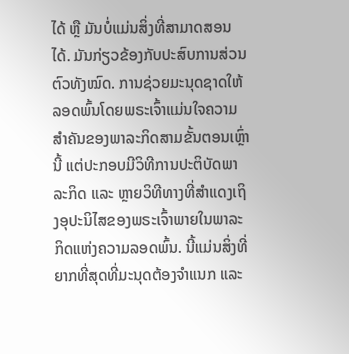ໄດ້ ຫຼື ມັນບໍ່ແມ່ນສິ່ງທີ່ສາມາດສອນໄດ້. ມັນກ່ຽວຂ້ອງກັບປະສົບການສ່ວນຕົວທັງໝົດ. ການຊ່ວຍມະນຸດຊາດໃຫ້ລອດພົ້ນໂດຍພຣະເຈົ້າແມ່ນໃຈຄວາມສຳຄັນຂອງພາລະກິດສາມຂັ້ນຕອນເຫຼົ່ານີ້ ແຕ່ປະກອບມີວິທີການປະຕິບັດພາລະກິດ ແລະ ຫຼາຍວິທີທາງທີ່ສຳແດງເຖິງອຸປະນິໄສຂອງພຣະເຈົ້າພາຍໃນພາລະກິດແຫ່ງຄວາມລອດພົ້ນ. ນີ້ແມ່ນສິ່ງທີ່ຍາກທີ່ສຸດທີ່ມະນຸດຕ້ອງຈຳແນກ ແລະ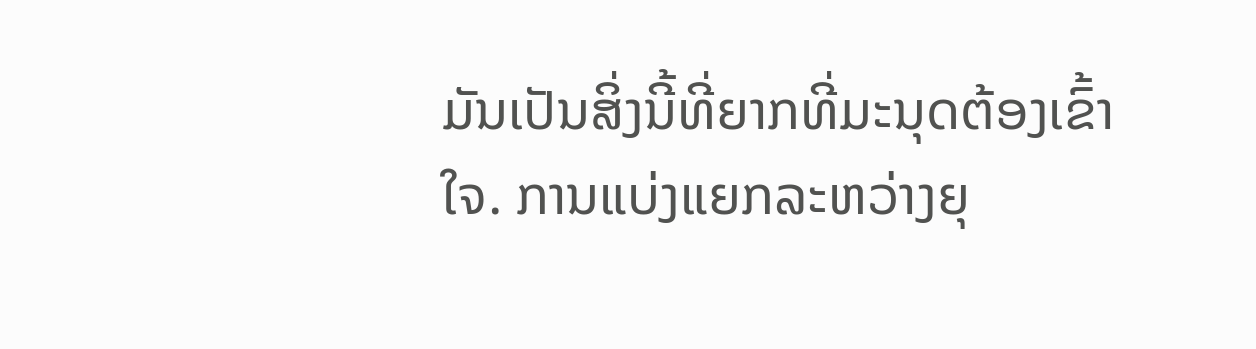ມັນເປັນສິ່ງນີ້ທີ່ຍາກທີ່ມະນຸດຕ້ອງເຂົ້າໃຈ. ການແບ່ງແຍກລະຫວ່າງຍຸ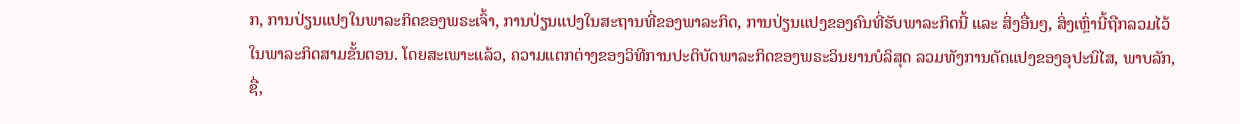ກ, ການປ່ຽນແປງໃນພາລະກິດຂອງພຣະເຈົ້າ, ການປ່ຽນແປງໃນສະຖານທີ່ຂອງພາລະກິດ, ການປ່ຽນແປງຂອງຄົນທີ່ຮັບພາລະກິດນີ້ ແລະ ສິ່ງອື່ນໆ, ສິ່ງເຫຼົ່ານີ້ຖືກລວມໄວ້ໃນພາລະກິດສາມຂັ້ນຕອນ. ໂດຍສະເພາະແລ້ວ, ຄວາມແຕກຕ່າງຂອງວິທີການປະຕິບັດພາລະກິດຂອງພຣະວິນຍານບໍລິສຸດ ລວມທັງການດັດແປງຂອງອຸປະນິໄສ, ພາບລັກ, ຊື່,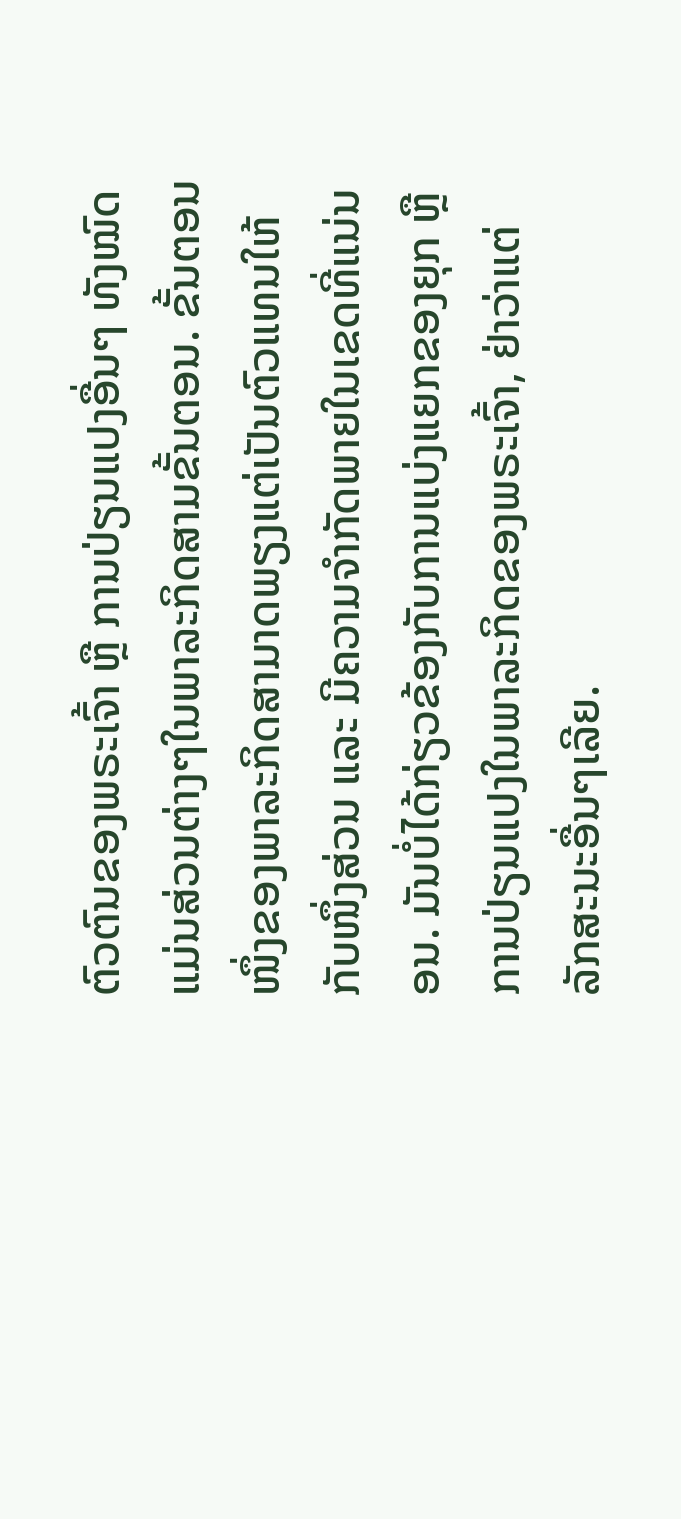ຕົວຕົນຂອງພຣະເຈົ້າ ຫຼື ການປ່ຽນແປງອື່ນໆ ທັງໝົດແມ່ນສ່ວນຕ່າງໆໃນພາລະກິດສາມຂັ້ນຕອນ. ຂັ້ນຕອນໜຶ່ງຂອງພາລະກິດສາມາດພຽງແຕ່ເປັນຕົວແທນໃຫ້ກັບໜຶ່ງສ່ວນ ແລະ ມີຄວາມຈຳກັດພາຍໃນເຂດທີ່ແນ່ນອນ. ມັນບໍ່ໄດ້ກ່ຽວຂ້ອງກັບການແບ່ງແຍກຂອງຍຸກ ຫຼື ການປ່ຽນແປງໃນພາລະກິດຂອງພຣະເຈົ້າ, ຢ່າວ່າແຕ່ລັກສະນະອື່ນໆເລີຍ.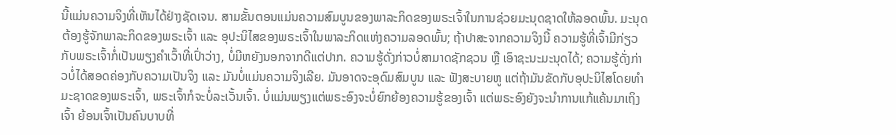ນີ້ແມ່ນຄວາມຈິງທີ່ເຫັນໄດ້ຢ່າງຊັດເຈນ. ສາມຂັ້ນຕອນແມ່ນຄວາມສົມບູນຂອງພາລະກິດຂອງພຣະເຈົ້າໃນການຊ່ວຍມະນຸດຊາດໃຫ້ລອດພົ້ນ. ມະນຸດຕ້ອງຮູ້ຈັກພາລະກິດຂອງພຣະເຈົ້າ ແລະ ອຸປະນິໄສຂອງພຣະເຈົ້າໃນພາລະກິດແຫ່ງຄວາມລອດພົ້ນ; ຖ້າປາສະຈາກຄວາມຈິງນີ້ ຄວາມຮູ້ທີ່ເຈົ້າມີກ່ຽວກັບພຣະເຈົ້າກໍ່ເປັນພຽງຄຳເວົ້າທີ່ເປົ່າວ່າງ, ບໍ່ມີຫຍັງນອກຈາກດີແຕ່ປາກ. ຄວາມຮູ້ດັ່ງກ່າວບໍ່ສາມາດຊັກຊວນ ຫຼື ເອົາຊະນະມະນຸດໄດ້; ຄວາມຮູ້ດັ່ງກ່າວບໍ່ໄດ້ສອດຄ່ອງກັບຄວາມເປັນຈິງ ແລະ ມັນບໍ່ແມ່ນຄວາມຈິງເລີຍ. ມັນອາດຈະອຸດົມສົມບູນ ແລະ ຟັງສະບາຍຫູ ແຕ່ຖ້າມັນຂັດກັບອຸປະນິໄສໂດຍທຳມະຊາດຂອງພຣະເຈົ້າ, ພຣະເຈົ້າກໍຈະບໍ່ລະເວັ້ນເຈົ້າ. ບໍ່ແມ່ນພຽງແຕ່ພຣະອົງຈະບໍ່ຍົກຍ້ອງຄວາມຮູ້ຂອງເຈົ້າ ແຕ່ພຣະອົງຍັງຈະນໍາການແກ້ແຄ້ນມາເຖິງເຈົ້າ ຍ້ອນເຈົ້າເປັນຄົນບາບທີ່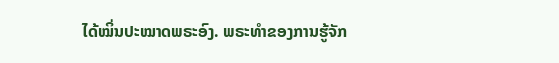ໄດ້ໝິ່ນປະໝາດພຣະອົງ. ພຣະທຳຂອງການຮູ້ຈັກ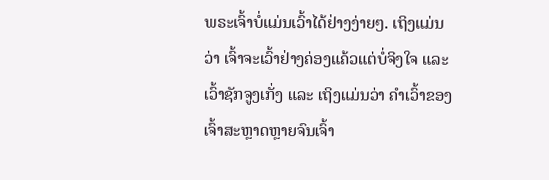ພຣະເຈົ້າບໍ່ແມ່ນເວົ້າໄດ້ຢ່າງງ່າຍໆ. ເຖິງແມ່ນວ່າ ເຈົ້າຈະເວົ້າຢ່າງຄ່ອງແຄ້ວແຕ່ບໍ່ຈິງໃຈ ແລະ ເວົ້າຊັກຈູງເກັ່ງ ແລະ ເຖິງແມ່ນວ່າ ຄຳເວົ້າຂອງເຈົ້າສະຫຼາດຫຼາຍຈົນເຈົ້າ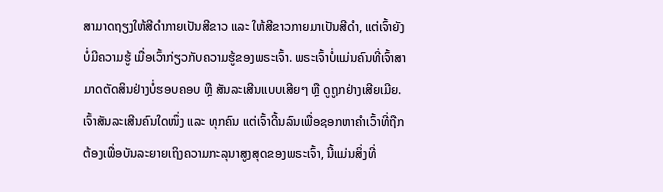ສາມາດຖຽງໃຫ້ສີດຳກາຍເປັນສີຂາວ ແລະ ໃຫ້ສີຂາວກາຍມາເປັນສີດຳ, ແຕ່ເຈົ້າຍັງບໍ່ມີຄວາມຮູ້ ເມື່ອເວົ້າກ່ຽວກັບຄວາມຮູ້ຂອງພຣະເຈົ້າ. ພຣະເຈົ້າບໍ່ແມ່ນຄົນທີ່ເຈົ້າສາມາດຕັດສິນຢ່າງບໍ່ຮອບຄອບ ຫຼື ສັນລະເສີນແບບເສີຍໆ ຫຼື ດູຖູກຢ່າງເສີຍເມີຍ. ເຈົ້າສັນລະເສີນຄົນໃດໜຶ່ງ ແລະ ທຸກຄົນ ແຕ່ເຈົ້າດີ້ນລົນເພື່ອຊອກຫາຄຳເວົ້າທີ່ຖືກຕ້ອງເພື່ອບັນລະຍາຍເຖິງຄວາມກະລຸນາສູງສຸດຂອງພຣະເຈົ້າ, ນີ້ແມ່ນສິ່ງທີ່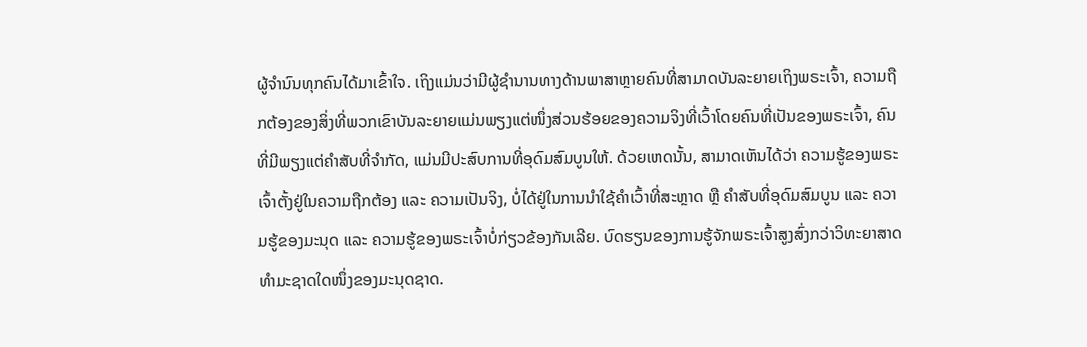ຜູ້ຈຳນົນທຸກຄົນໄດ້ມາເຂົ້າໃຈ. ເຖິງແມ່ນວ່າມີຜູ້ຊຳນານທາງດ້ານພາສາຫຼາຍຄົນທີ່ສາມາດບັນລະຍາຍເຖິງພຣະເຈົ້າ, ຄວາມຖືກຕ້ອງຂອງສິ່ງທີ່ພວກເຂົາບັນລະຍາຍແມ່ນພຽງແຕ່ໜຶ່ງສ່ວນຮ້ອຍຂອງຄວາມຈິງທີ່ເວົ້າໂດຍຄົນທີ່ເປັນຂອງພຣະເຈົ້າ, ຄົນທີ່ມີພຽງແຕ່ຄຳສັບທີ່ຈຳກັດ, ແມ່ນມີປະສົບການທີ່ອຸດົມສົມບູນໃຫ້. ດ້ວຍເຫດນັ້ນ, ສາມາດເຫັນໄດ້ວ່າ ຄວາມຮູ້ຂອງພຣະເຈົ້າຕັ້ງຢູ່ໃນຄວາມຖືກຕ້ອງ ແລະ ຄວາມເປັນຈິງ, ບໍ່ໄດ້ຢູ່ໃນການນໍາໃຊ້ຄຳເວົ້າທີ່ສະຫຼາດ ຫຼື ຄຳສັບທີ່ອຸດົມສົມບູນ ແລະ ຄວາມຮູ້ຂອງມະນຸດ ແລະ ຄວາມຮູ້ຂອງພຣະເຈົ້າບໍ່ກ່ຽວຂ້ອງກັນເລີຍ. ບົດຮຽນຂອງການຮູ້ຈັກພຣະເຈົ້າສູງສົ່ງກວ່າວິທະຍາສາດທຳມະຊາດໃດໜຶ່ງຂອງມະນຸດຊາດ.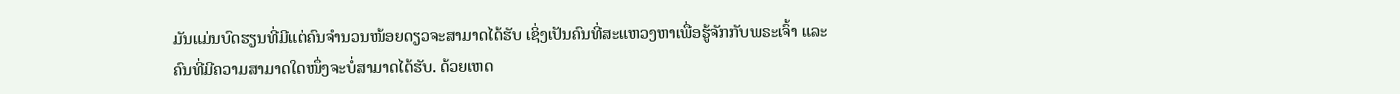ມັນແມ່ນບົດຮຽນທີ່ມີແຕ່ຄົນຈຳນວນໜ້ອຍດຽວຈະສາມາດໄດ້ຮັບ ເຊິ່ງເປັນຄົນທີ່ສະແຫວງຫາເພື່ອຮູ້ຈັກກັບພຣະເຈົ້າ ແລະ ຄົນທີ່ມີຄວາມສາມາດໃດໜຶ່ງຈະບໍ່ສາມາດໄດ້ຮັບ. ດ້ວຍເຫດ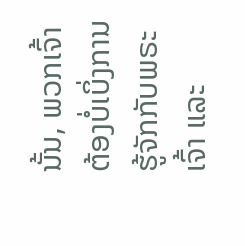ນັ້ນ, ພວກເຈົ້າຕ້ອງບໍ່ເບິ່ງການຮູ້ຈັກກັບພຣະເຈົ້າ ແລະ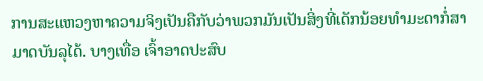ການສະແຫວງຫາຄວາມຈິງເປັນຄືກັບວ່າພວກມັນເປັນສິ່ງທີ່ເດັກນ້ອຍທຳມະດາກໍ່ສາມາດບັນລຸໄດ້. ບາງເທື່ອ ເຈົ້າອາດປະສົບ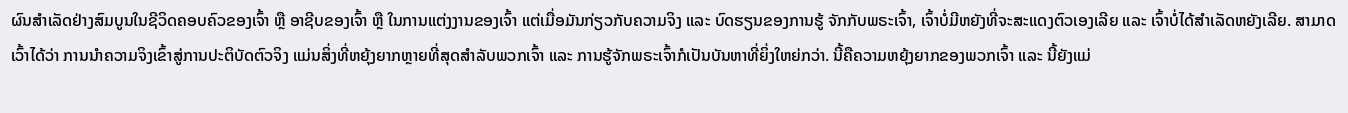ຜົນສໍາເລັດຢ່າງສົມບູນໃນຊີວິດຄອບຄົວຂອງເຈົ້າ ຫຼື ອາຊີບຂອງເຈົ້າ ຫຼື ໃນການແຕ່ງງານຂອງເຈົ້າ ແຕ່ເມື່ອມັນກ່ຽວກັບຄວາມຈິງ ແລະ ບົດຮຽນຂອງການຮູ້ ຈັກກັບພຣະເຈົ້າ, ເຈົ້າບໍ່ມີຫຍັງທີ່ຈະສະແດງຕົວເອງເລີຍ ແລະ ເຈົ້າບໍ່ໄດ້ສຳເລັດຫຍັງເລີຍ. ສາມາດເວົ້າໄດ້ວ່າ ການນໍາຄວາມຈິງເຂົ້າສູ່ການປະຕິບັດຕົວຈິງ ແມ່ນສິ່ງທີ່ຫຍຸ້ງຍາກຫຼາຍທີ່ສຸດສຳລັບພວກເຈົ້າ ແລະ ການຮູ້ຈັກພຣະເຈົ້າກໍເປັນບັນຫາທີ່ຍິ່ງໃຫຍ່ກວ່າ. ນີ້ຄືຄວາມຫຍຸ້ງຍາກຂອງພວກເຈົ້າ ແລະ ນີ້ຍັງແມ່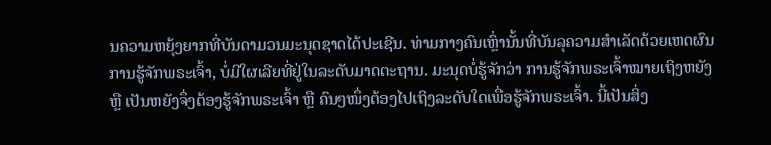ນຄວາມຫຍຸ້ງຍາກທີ່ບັນດາມວນມະນຸດຊາດໄດ້ປະເຊີນ. ທ່າມກາງຄົນເຫຼົ່ານັ້ນທີ່ບັນລຸຄວາມສຳເລັດດ້ວຍເຫດຜົນການຮູ້ຈັກພຣະເຈົ້າ, ບໍ່ມີໃຜເລີຍທີ່ຢູ່ໃນລະດັບມາດຕະຖານ. ມະນຸດບໍ່ຮູ້ຈັກວ່າ ການຮູ້ຈັກພຣະເຈົ້າໝາຍເຖິງຫຍັງ ຫຼື ເປັນຫຍັງຈຶ່ງຕ້ອງຮູ້ຈັກພຣະເຈົ້າ ຫຼື ຄົນໆໜຶ່ງຕ້ອງໄປເຖິງລະດັບໃດເພື່ອຮູ້ຈັກພຣະເຈົ້າ. ນີ້ເປັນສິ່ງ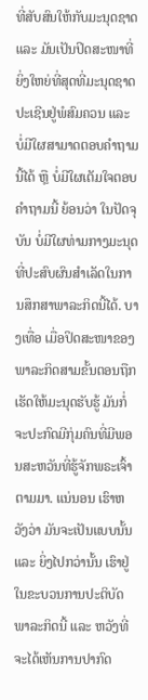ທີ່ສັບສົນໃຫ້ກັບມະນຸດຊາດ ແລະ ມັນເປັນປິດສະໜາທີ່ຍິ່ງໃຫຍ່ທີ່ສຸດທີ່ມະນຸດຊາດປະເຊີນຢູ່ພໍສົມຄວນ ແລະ ບໍ່ມີໃຜສາມາດຕອບຄຳຖາມນີ້ໄດ້ ຫຼື ບໍ່ມີໃຜເຕັມໃຈຕອບຄຳຖາມນີ້ ຍ້ອນວ່າ ໃນປັດຈຸບັນ ບໍ່ມີໃຜທ່າມກາງມະນຸດທີ່ປະສົບຜົນສຳເລັດໃນການສຶກສາພາລະກິດນີ້ໄດ້. ບາງເທື່ອ ເມື່ອປິດສະໜາຂອງພາລະກິດສາມຂັ້ນຕອນຖືກເຮັດໃຫ້ມະນຸດຮັບຮູ້ ມັນກໍ່ຈະປະກົດມີກຸ່ມຄົນທີ່ມີພອນສະຫວັນທີ່ຮູ້ຈັກພຣະເຈົ້າຕາມມາ. ແນ່ນອນ ເຮົາຫວັງວ່າ ມັນຈະເປັນແບບນັ້ນ ແລະ ຍິ່ງໄປກວ່ານັ້ນ ເຮົາຢູ່ໃນຂະບວນການປະຕິບັດພາລະກິດນີ້ ແລະ ຫວັງທີ່ຈະໄດ້ເຫັນການປາກົດ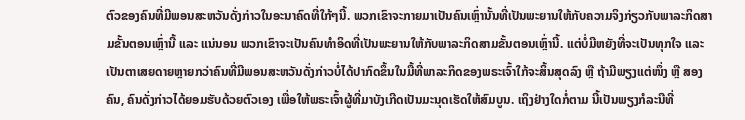ຕົວຂອງຄົນທີ່ມີພອນສະຫວັນດັ່ງກ່າວໃນອະນາຄົດທີ່ໃກ້ໆນີ້. ພວກເຂົາຈະກາຍມາເປັນຄົນເຫຼົ່ານັ້ນທີ່ເປັນພະຍານໃຫ້ກັບຄວາມຈິງກ່ຽວກັບພາລະກິດສາມຂັ້ນຕອນເຫຼົ່ານີ້ ແລະ ແນ່ນອນ ພວກເຂົາຈະເປັນຄົນທຳອິດທີ່ເປັນພະຍານໃຫ້ກັບພາລະກິດສາມຂັ້ນຕອນເຫຼົ່ານີ້. ແຕ່ບໍ່ມີຫຍັງທີ່ຈະເປັນທຸກໃຈ ແລະ ເປັນຕາເສຍດາຍຫຼາຍກວ່າຄົນທີ່ມີພອນສະຫວັນດັ່ງກ່າວບໍ່ໄດ້ປາກົດຂຶ້ນໃນມື້ທີ່ພາລະກິດຂອງພຣະເຈົ້າໃກ້ຈະສິ້ນສຸດລົງ ຫຼື ຖ້າມີພຽງແຕ່ໜຶ່ງ ຫຼື ສອງຄົນ, ຄົນດັ່ງກ່າວໄດ້ຍອມຮັບດ້ວຍຕົວເອງ ເພື່ອໃຫ້ພຣະເຈົ້າຜູ້ທີ່ມາບັງເກີດເປັນມະນຸດເຮັດໃຫ້ສົມບູນ. ເຖິງຢ່າງໃດກໍ່ຕາມ ນີ້ເປັນພຽງກໍລະນີທີ່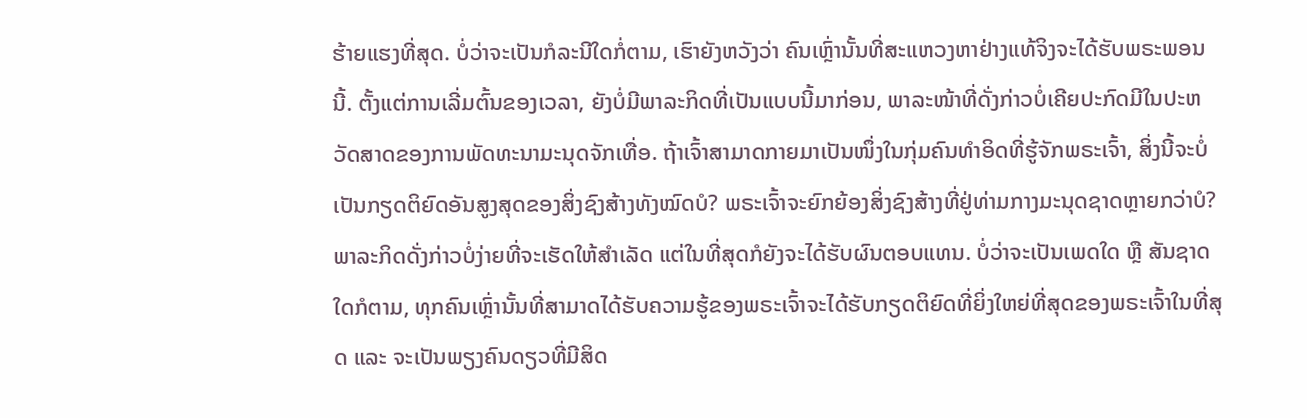ຮ້າຍແຮງທີ່ສຸດ. ບໍ່ວ່າຈະເປັນກໍລະນີໃດກໍ່ຕາມ, ເຮົາຍັງຫວັງວ່າ ຄົນເຫຼົ່ານັ້ນທີ່ສະແຫວງຫາຢ່າງແທ້ຈິງຈະໄດ້ຮັບພຣະພອນນີ້. ຕັ້ງແຕ່ການເລີ່ມຕົ້ນຂອງເວລາ, ຍັງບໍ່ມີພາລະກິດທີ່ເປັນແບບນີ້ມາກ່ອນ, ພາລະໜ້າທີ່ດັ່ງກ່າວບໍ່ເຄີຍປະກົດມີໃນປະຫວັດສາດຂອງການພັດທະນາມະນຸດຈັກເທື່ອ. ຖ້າເຈົ້າສາມາດກາຍມາເປັນໜຶ່ງໃນກຸ່ມຄົນທຳອິດທີ່ຮູ້ຈັກພຣະເຈົ້າ, ສິ່ງນີ້ຈະບໍ່ເປັນກຽດຕິຍົດອັນສູງສຸດຂອງສິ່ງຊົງສ້າງທັງໝົດບໍ? ພຣະເຈົ້າຈະຍົກຍ້ອງສິ່ງຊົງສ້າງທີ່ຢູ່ທ່າມກາງມະນຸດຊາດຫຼາຍກວ່າບໍ? ພາລະກິດດັ່ງກ່າວບໍ່ງ່າຍທີ່ຈະເຮັດໃຫ້ສຳເລັດ ແຕ່ໃນທີ່ສຸດກໍຍັງຈະໄດ້ຮັບຜົນຕອບແທນ. ບໍ່ວ່າຈະເປັນເພດໃດ ຫຼື ສັນຊາດໃດກໍຕາມ, ທຸກຄົນເຫຼົ່ານັ້ນທີ່ສາມາດໄດ້ຮັບຄວາມຮູ້ຂອງພຣະເຈົ້າຈະໄດ້ຮັບກຽດຕິຍົດທີ່ຍິ່ງໃຫຍ່ທີ່ສຸດຂອງພຣະເຈົ້າໃນທີ່ສຸດ ແລະ ຈະເປັນພຽງຄົນດຽວທີ່ມີສິດ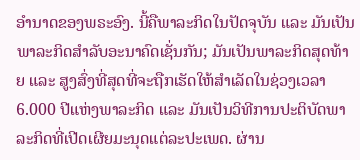ອຳນາດຂອງພຣະອົງ. ນີ້ຄືພາລະກິດໃນປັດຈຸບັນ ແລະ ມັນເປັນພາລະກິດສຳລັບອະນາຄົດເຊັ່ນກັນ; ມັນເປັນພາລະກິດສຸດທ້າຍ ແລະ ສູງສົ່ງທີ່ສຸດທີ່ຈະຖືກເຮັດໃຫ້ສຳເລັດໃນຊ່ວງເວລາ 6.000 ປີແຫ່ງພາລະກິດ ແລະ ມັນເປັນວິທີການປະຕິບັດພາລະກິດທີ່ເປີດເຜີຍມະນຸດແຕ່ລະປະເພດ. ຜ່ານ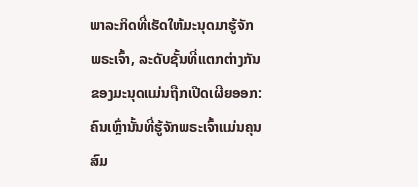ພາລະກິດທີ່ເຮັດໃຫ້ມະນຸດມາຮູ້ຈັກພຣະເຈົ້າ, ລະດັບຊັ້ນທີ່ແຕກຕ່າງກັນຂອງມະນຸດແມ່ນຖືກເປີດເຜີຍອອກ: ຄົນເຫຼົ່ານັ້ນທີ່ຮູ້ຈັກພຣະເຈົ້າແມ່ນຄຸນສົມ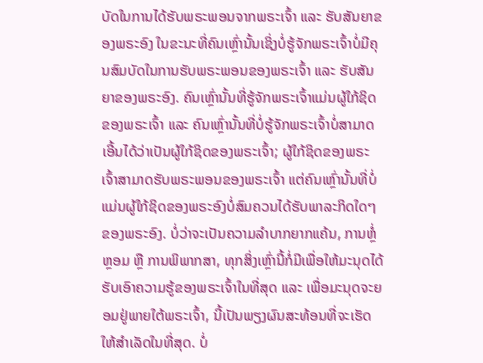ບັດໃນການໄດ້ຮັບພຣະພອນຈາກພຣະເຈົ້າ ແລະ ຮັບສັນຍາຂອງພຣະອົງ ໃນຂະນະທີ່ຄົນເຫຼົ່ານັ້ນເຊິ່ງບໍ່ຮູ້ຈັກພຣະເຈົ້າບໍ່ມີຄຸນສົມບັດໃນການຮັບພຣະພອນຂອງພຣະເຈົ້າ ແລະ ຮັບສັນຍາຂອງພຣະອົງ. ຄົນເຫຼົ່ານັ້ນທີ່ຮູ້ຈັກພຣະເຈົ້າແມ່ນຜູ້ໃກ້ຊິດຂອງພຣະເຈົ້າ ແລະ ຄົນເຫຼົ່ານັ້ນທີ່ບໍ່ຮູ້ຈັກພຣະເຈົ້າບໍ່ສາມາດເອີ້ນໄດ້ວ່າເປັນຜູ້ໃກ້ຊິດຂອງພຣະເຈົ້າ; ຜູ້ໃກ້ຊິດຂອງພຣະເຈົ້າສາມາດຮັບພຣະພອນຂອງພຣະເຈົ້າ ແຕ່ຄົນເຫຼົ່ານັ້ນທີ່ບໍ່ແມ່ນຜູ້ໃກ້ຊິດຂອງພຣະອົງບໍ່ສົມຄວນໄດ້ຮັບພາລະກິດໃດໆຂອງພຣະອົງ. ບໍ່ວ່າຈະເປັນຄວາມລໍາບາກຍາກແຄ້ນ, ການຫຼໍ່ຫຼອມ ຫຼື ການພິພາກສາ, ທຸກສິ່ງເຫຼົ່ານີ້ກໍ່ມີເພື່ອໃຫ້ມະນຸດໄດ້ຮັບເອົາຄວາມຮູ້ຂອງພຣະເຈົ້າໃນທີ່ສຸດ ແລະ ເພື່ອມະນຸດຈະຍອມຢູ່ພາຍໃຕ້ພຣະເຈົ້າ, ນີ້ເປັນພຽງຜົນສະທ້ອນທີ່ຈະເຮັດໃຫ້ສຳເລັດໃນທີ່ສຸດ. ບໍ່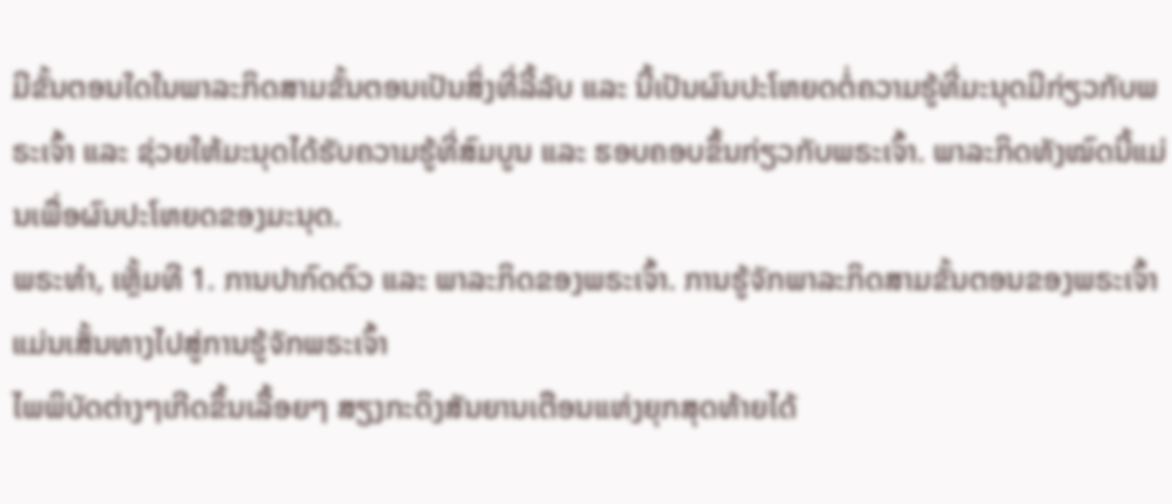ມີຂັ້ນຕອນໃດໃນພາລະກິດສາມຂັ້ນຕອນເປັນສິ່ງທີ່ລີ້ລັບ ແລະ ນີ້ເປັນຜົນປະໂຫຍດຕໍ່ຄວາມຮູ້ທີ່ມະນຸດມີກ່ຽວກັບພຣະເຈົ້າ ແລະ ຊ່ວຍໃຫ້ມະນຸດໄດ້ຮັບຄວາມຮູ້ທີ່ສົມບູນ ແລະ ຮອບຄອບຂຶ້ນກ່ຽວກັບພຣະເຈົ້າ. ພາລະກິດທັງໝົດນີ້ແມ່ນເພື່ອຜົນປະໂຫຍດຂອງມະນຸດ.
ພຣະທຳ, ເຫຼັ້ມທີ 1. ການປາກົດຕົວ ແລະ ພາລະກິດຂອງພຣະເຈົ້າ. ການຮູ້ຈັກພາລະກິດສາມຂັ້ນຕອນຂອງພຣະເຈົ້າແມ່ນເສັ້ນທາງໄປສູ່ການຮູ້ຈັກພຣະເຈົ້າ
ໄພພິບັດຕ່າງໆເກີດຂຶ້ນເລື້ອຍໆ ສຽງກະດິງສັນຍານເຕືອນແຫ່ງຍຸກສຸດທ້າຍໄດ້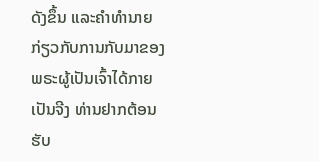ດັງຂຶ້ນ ແລະຄໍາທໍານາຍກ່ຽວກັບການກັບມາຂອງພຣະຜູ້ເປັນເຈົ້າໄດ້ກາຍເປັນຈີງ ທ່ານຢາກຕ້ອນຮັບ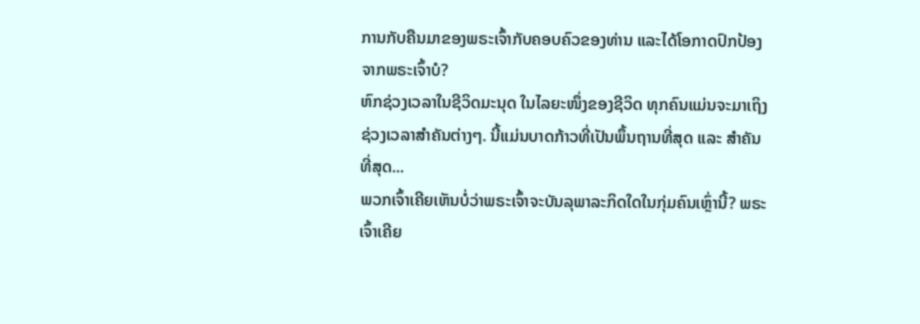ການກັບຄືນມາຂອງພຣະເຈົ້າກັບຄອບຄົວຂອງທ່ານ ແລະໄດ້ໂອກາດປົກປ້ອງຈາກພຣະເຈົ້າບໍ?
ຫົກຊ່ວງເວລາໃນຊີວິດມະນຸດ ໃນໄລຍະໜຶ່ງຂອງຊີວິດ ທຸກຄົນແມ່ນຈະມາເຖິງຊ່ວງເວລາສຳຄັນຕ່າງໆ. ນີ້ແມ່ນບາດກ້າວທີ່ເປັນພຶ້ນຖານທີ່ສຸດ ແລະ ສຳຄັນທີ່ສຸດ...
ພວກເຈົ້າເຄີຍເຫັນບໍ່ວ່າພຣະເຈົ້າຈະບັນລຸພາລະກິດໃດໃນກຸ່ມຄົນເຫຼົ່ານີ້? ພຣະເຈົ້າເຄີຍ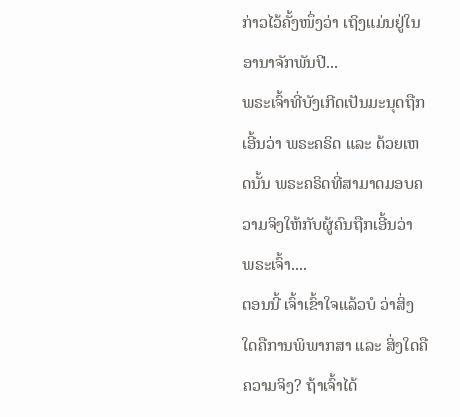ກ່າວໄວ້ຄັ້ງໜຶ່ງວ່າ ເຖິງແມ່ນຢູ່ໃນອານາຈັກພັນປີ...
ພຣະເຈົ້າທີ່ບັງເກີດເປັນມະນຸດຖືກເອີ້ນວ່າ ພຣະຄຣິດ ແລະ ດ້ວຍເຫດນັ້ນ ພຣະຄຣິດທີ່ສາມາດມອບຄວາມຈິງໃຫ້ກັບຜູ້ຄົນຖືກເອີ້ນວ່າ ພຣະເຈົ້າ....
ຕອນນີ້ ເຈົ້າເຂົ້າໃຈແລ້ວບໍ ວ່າສິ່ງໃດຄືການພິພາກສາ ແລະ ສິ່ງໃດຄືຄວາມຈິງ? ຖ້າເຈົ້າໄດ້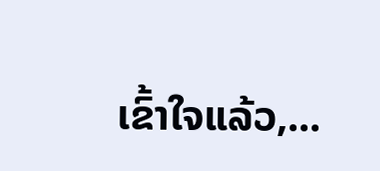ເຂົ້າໃຈແລ້ວ,...